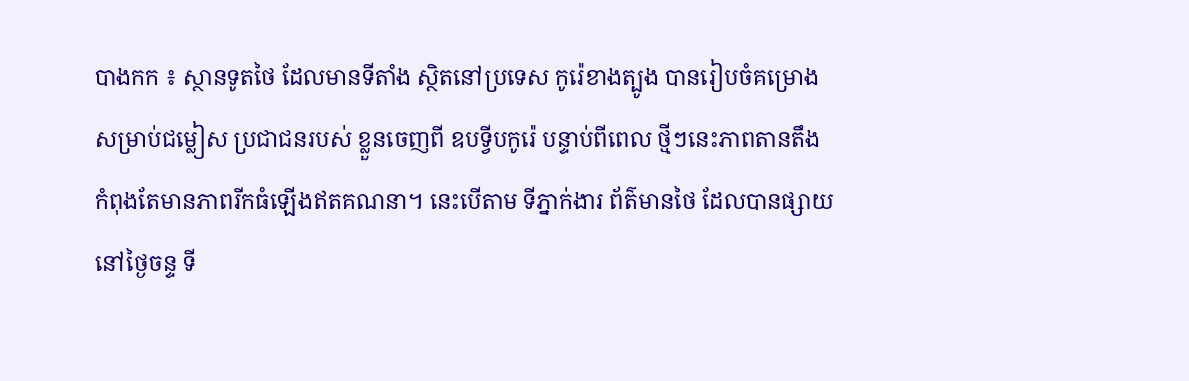បាងកក ៖ ស្ថានទូតថៃ ដែលមានទីតាំង ស្ថិតនៅប្រទេស កូរ៉េខាងត្បូង បានរៀបចំគម្រោង
សម្រាប់ជម្លៀស ប្រជាជនរបស់ ខ្លួនចេញពី ឧបទ្វីបកូរ៉េ បន្ទាប់ពីពេល ថ្មីៗនេះភាពតានតឹង
កំពុងតែមានភាពរីកធំឡើងឥតគណនា។ នេះបើតាម ទីភ្នាក់ងារ ព័ត៌មានថៃ ដែលបានផ្សាយ
នៅថ្ងៃចន្ទ ទី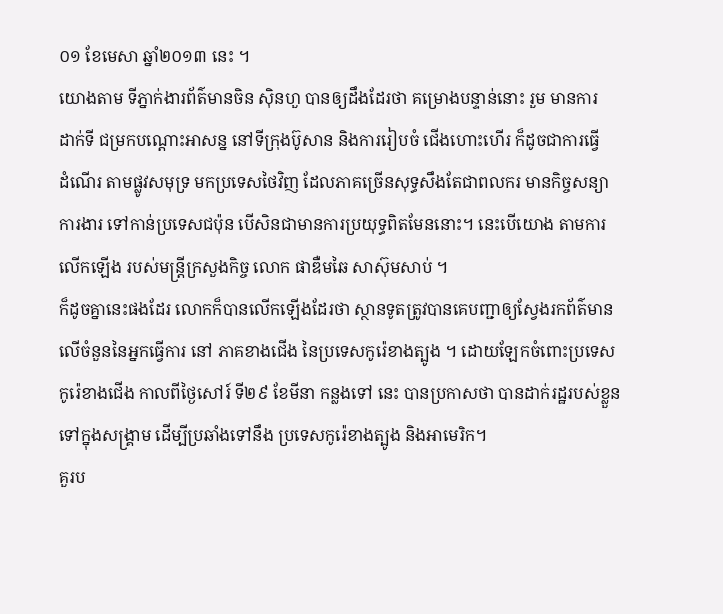០១ ខែមេសា ឆ្នាំ២០១៣ នេះ ។
យោងតាម ទីភ្នាក់ងារព័ត៌មានចិន ស៊ិនហួ បានឲ្យដឹងដែរថា គម្រោងបន្ទាន់នោះ រួម មានការ
ដាក់ទី ជម្រកបណ្ដោះអាសន្ន នៅទីក្រុងប៊ូសាន និងការរៀបចំ ជើងហោះហើរ ក៏ដូចជាការធ្វើ
ដំណើរ តាមផ្លូវសមុទ្រ មកប្រទេសថៃវិញ ដែលភាគច្រើនសុទ្ធសឹងតែជាពលករ មានកិច្ចសន្យា
ការងារ ទៅកាន់ប្រទេសជប៉ុន បើសិនជាមានការប្រយុទ្ធពិតមែននោះ។ នេះបើយោង តាមការ
លើកឡើង របស់មន្រ្តីក្រសួងកិច្ច លោក ផាឌឺមឆៃ សាស៊ុមសាប់ ។
ក៏ដូចគ្នានេះផងដែរ លោកក៏បានលើកឡើងដែរថា ស្ថានទូតត្រូវបានគេបញ្ជាឲ្យស្វែងរកព័ត៌មាន
លើចំនួននៃអ្នកធ្វើការ នៅ ភាគខាងជើង នៃប្រទេសកូរ៉េខាងត្បូង ។ ដោយឡែកចំពោះប្រទេស
កូរ៉េខាងជើង កាលពីថ្ងៃសៅរ៍ ទី២៩ ខែមីនា កន្លងទៅ នេះ បានប្រកាសថា បានដាក់រដ្ឋរបស់ខ្លួន
ទៅក្នុងសង្រ្គាម ដើម្បីប្រឆាំងទៅនឹង ប្រទេសកូរ៉េខាងត្បូង និងអាមេរិក។
គួរប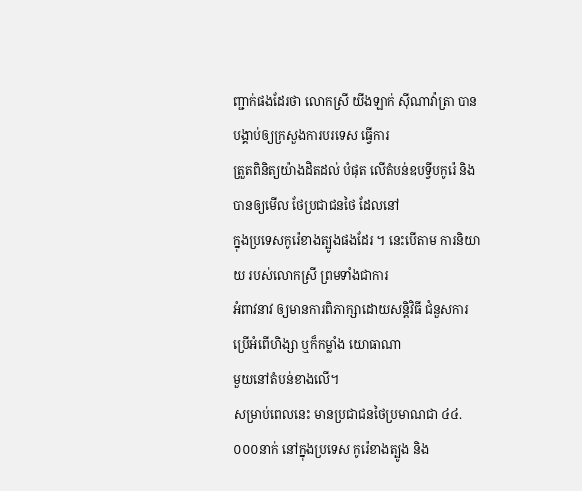ញ្ជាក់ផងដែរថា លោកស្រី យីងឡាក់ ស៊ីណាវ៉ាត្រា បានបង្គាប់ឲ្យក្រសួងការបរទេស ធ្វើការ
ត្រួតពិនិត្យយ៉ាងដិតដល់ បំផុត លើតំបន់ឧបទ្វីបកូរ៉េ និងបានឲ្យមើល ថែប្រជាជនថៃ ដែលនៅ
ក្នុងប្រទេសកូរ៉េខាងត្បូងផងដែរ ។ នេះបើតាម ការនិយាយ របស់លោកស្រី ព្រមទាំងជាការ
អំពាវនាវ ឲ្យមានការពិភាក្សាដោយសន្តិវិធី ជំនួសការប្រើអំពើហិង្សា ឬក៏កម្លាំង យោធាណា
មួយនៅតំបន់ខាងលើ។
សម្រាប់ពេលនេះ មានប្រជាជនថៃប្រមាណជា ៤៤.០០០នាក់ នៅក្នុងប្រទេស កូរ៉េខាងត្បូង និង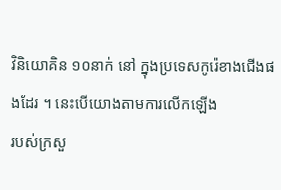វិនិយោគិន ១០នាក់ នៅ ក្នុងប្រទេសកូរ៉េខាងជើងផងដែរ ។ នេះបើយោងតាមការលើកឡើង
របស់ក្រសួ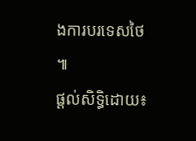ងការបរទេសថៃ ៕
ផ្តល់សិទ្ធិដោយ៖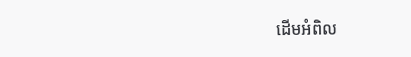ដើមអំពិល